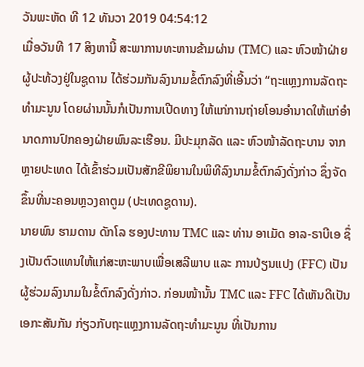ວັນພະຫັດ ທີ 12 ທັນວາ 2019 04:54:12
ເມື່ອວັນທີ 17 ສິງຫານີ້ ສະພາການທະຫານຂ້າມຜ່ານ (TMC) ແລະ ຫົວໜ້າຝ່າຍຜູ້ປະທ້ວງຢູ່ໃນຊູດານ ໄດ້ຮ່ວມກັນລົງນາມຂໍ້ຕົກລົງທີ່ເອີ້ນວ່າ “ຖະແຫຼງການລັດຖະທຳມະນູນ ໂດຍຜ່ານນັ້ນກໍເປັນການເປີດທາງ ໃຫ້ແກ່ການຖ່າຍໂອນອຳນາດໃຫ້ແກ່ອຳນາດການປົກຄອງຝ່າຍພົນລະເຮືອນ. ມີປະມຸກລັດ ແລະ ຫົວໜ້າລັດຖະບານ ຈາກຫຼາຍປະເທດ ໄດ້ເຂົ້າຮ່ວມເປັນສັກຂີພິຍານໃນພິທີລົງນາມຂໍ້ຕົກລົງດັ່ງກ່າວ ຊຶ່ງຈັດຂຶ້ນທີ່ນະຄອນຫຼວງຄາຕູມ (ປະເທດຊູດານ).
ນາຍພົນ ຮາມດານ ດັກໂລ ຮອງປະທານ TMC ແລະ ທ່ານ ອາເມັດ ອາລ-ຣາບີເອ ຊຶ່ງເປັນຕົວແທນໃຫ້ແກ່ສະຫະພາບເພື່ອເສລີພາບ ແລະ ການປ່ຽນແປງ (FFC) ເປັນຜູ້ຮ່ວມລົງນາມໃນຂໍ້ຕົກລົງດັ່ງກ່າວ. ກ່ອນໜ້ານັ້ນ TMC ແລະ FFC ໄດ້ເຫັນດີເປັນເອກະສັນກັນ ກ່ຽວກັບຖະແຫຼງການລັດຖະທຳມະນູນ ທີ່ເປັນການ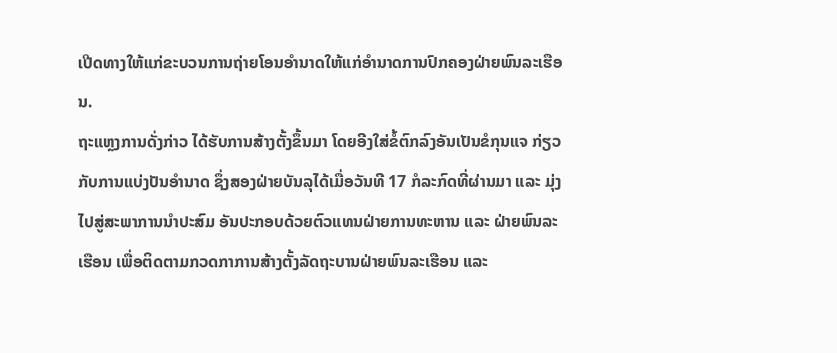ເປີດທາງໃຫ້ແກ່ຂະບວນການຖ່າຍໂອນອຳນາດໃຫ້ແກ່ອຳນາດການປົກຄອງຝ່າຍພົນລະເຮືອນ.
ຖະແຫຼງການດັ່ງກ່າວ ໄດ້ຮັບການສ້າງຕັ້ງຂຶ້ນມາ ໂດຍອີງໃສ່ຂໍ້ຕົກລົງອັນເປັນຂໍກຸນແຈ ກ່ຽວກັບການແບ່ງປັນອຳນາດ ຊຶ່ງສອງຝ່າຍບັນລຸໄດ້ເມື່ອວັນທີ 17 ກໍລະກົດທີ່ຜ່ານມາ ແລະ ມຸ່ງໄປສູ່ສະພາການນຳປະສົມ ອັນປະກອບດ້ວຍຕົວແທນຝ່າຍການທະຫານ ແລະ ຝ່າຍພົນລະເຮືອນ ເພື່ອຕິດຕາມກວດກາການສ້າງຕັ້ງລັດຖະບານຝ່າຍພົນລະເຮືອນ ແລະ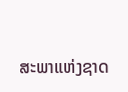ສະພາແຫ່ງຊາດ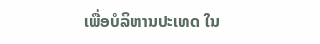ເພື່ອບໍລິຫານປະເທດ ໃນ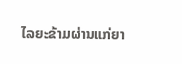ໄລຍະຂ້າມຜ່ານແກ່ຍາ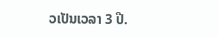ວເປັນເວລາ 3 ປີ.